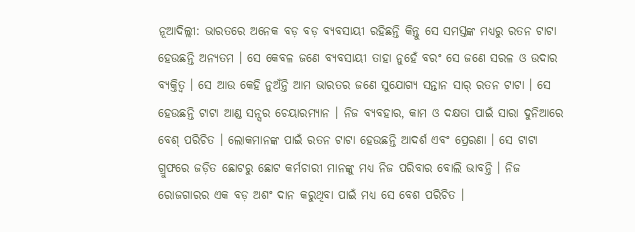ନୂଆଦିଲ୍ଲୀ: ଭାରତରେ ଅନେକ ବଡ଼ ବଡ଼ ବ୍ୟବସାୟୀ ରହିଛନ୍ତି କିନ୍ତୁ ସେ ସମସ୍ତଙ୍କ ମଧ୍ୟରୁ ରତନ ଟାଟା ହେଉଛନ୍ତି ଅନ୍ୟତମ । ସେ କେବଳ ଜଣେ ବ୍ୟବସାୟୀ ତାହା ନୁହେଁ ବରଂ ସେ ଜଣେ ସରଳ ଓ ଉଦାର ବ୍ୟକ୍ତିତ୍ୱ । ସେ ଆଉ କେହି ନୁଅଁନ୍ତି ଆମ ଭାରତର ଜଣେ ସୁଯୋଗ୍ୟ ସନ୍ତାନ ସାର୍ ରତନ ଟାଟା । ସେ ହେଉଛନ୍ତି ଟାଟା ଆଣ୍ଡ ସନ୍ସର ଚେୟାରମ୍ୟାନ । ନିଜ ବ୍ୟବହାର, କାମ ଓ ଦକ୍ଷତା ପାଇଁ ସାରା ଦୁନିଆରେ ବେଶ୍ ପରିଚିତ । ଲୋକମାନଙ୍କ ପାଇଁ ରତନ ଟାଟା ହେଉଛନ୍ତି ଆଦର୍ଶ ଏବଂ ପ୍ରେରଣା । ସେ ଟାଟା ଗ୍ରୁଫରେ ଜଡ଼ିତ ଛୋଟରୁ ଛୋଟ କର୍ମଚାରୀ ମାନଙ୍କୁ ମଧ୍ୟ ନିଜ ପରିବାର ବୋଲି ଭାବନ୍ତି । ନିଜ ରୋଜଗାରର ଏକ ବଡ଼ ଅଶଂ ଦାନ କରୁଥିବା ପାଇଁ ମଧ୍ୟ ସେ ବେଶ ପରିଚିତ ।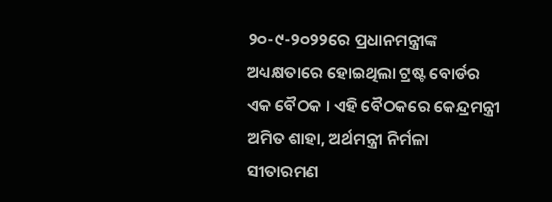୨୦-୯-୨୦୨୨ରେ ପ୍ରଧାନମନ୍ତ୍ରୀଙ୍କ ଅଧ୍ୟକ୍ଷତାରେ ହୋଇଥିଲା ଟ୍ରଷ୍ଟ ବୋର୍ଡର ଏକ ବୈଠକ । ଏହି ବୈଠକରେ କେନ୍ଦ୍ରମନ୍ତ୍ରୀ ଅମିତ ଶାହା, ଅର୍ଥମନ୍ତ୍ରୀ ନିର୍ମଳା ସୀତାରମଣ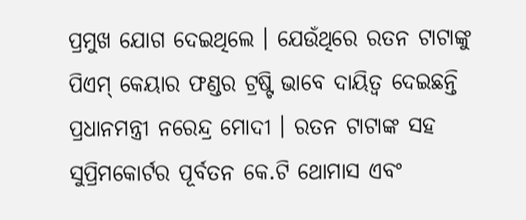ପ୍ରମୁଖ ଯୋଗ ଦେଇଥିଲେ । ଯେଉଁଥିରେ ରତନ ଟାଟାଙ୍କୁ ପିଏମ୍ କେୟାର ଫଣ୍ଡର ଟ୍ରଷ୍ଟି ଭାବେ ଦାୟିତ୍ୱ ଦେଇଛନ୍ତି ପ୍ରଧାନମନ୍ତ୍ରୀ ନରେନ୍ଦ୍ର ମୋଦୀ । ରତନ ଟାଟାଙ୍କ ସହ ସୁପ୍ରିମକୋର୍ଟର ପୂର୍ବତନ କେ.ଟି ଥୋମାସ ଏବଂ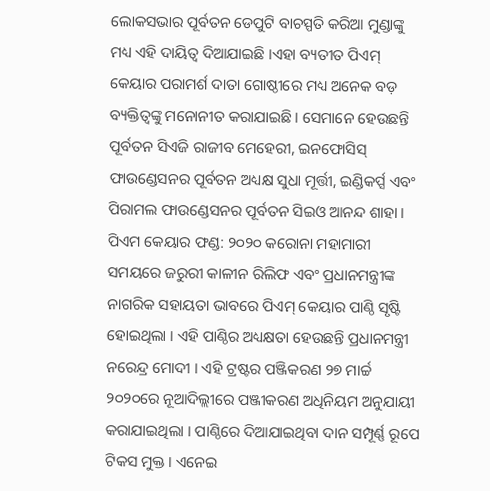ଲୋକସଭାର ପୂର୍ବତନ ଡେପୁଟି ବାଚସ୍ପତି କରିଆ ମୁଣ୍ଡାଙ୍କୁ ମଧ୍ୟ ଏହି ଦାୟିତ୍ୱ ଦିଆଯାଇଛି ।ଏହା ବ୍ୟତୀତ ପିଏମ୍ କେୟାର ପରାମର୍ଶ ଦାତା ଗୋଷ୍ଠୀରେ ମଧ୍ୟ ଅନେକ ବଡ଼ ବ୍ୟକ୍ତିତ୍ୱଙ୍କୁ ମନୋନୀତ କରାଯାଇଛି । ସେମାନେ ହେଉଛନ୍ତି ପୂର୍ବତନ ସିଏଜି ରାଜୀବ ମେହେରୀ, ଇନଫୋସିସ୍ ଫାଉଣ୍ଡେସନର ପୂର୍ବତନ ଅଧ୍ୟକ୍ଷ ସୁଧା ମୂର୍ତ୍ତୀ, ଇଣ୍ଡିକର୍ପ୍ସ ଏବଂ ପିରାମଲ ଫାଉଣ୍ଡେସନର ପୂର୍ବତନ ସିଇଓ ଆନନ୍ଦ ଶାହା । ପିଏମ କେୟାର ଫଣ୍ଡ: ୨୦୨୦ କରୋନା ମହାମାରୀ ସମୟରେ ଜରୁରୀ କାଳୀନ ରିଲିଫ ଏବଂ ପ୍ରଧାନମନ୍ତ୍ରୀଙ୍କ ନାଗରିକ ସହାୟତା ଭାବରେ ପିଏମ୍ କେୟାର ପାଣ୍ଠି ସୃଷ୍ଟି ହୋଇଥିଲା । ଏହି ପାଣ୍ଠିର ଅଧ୍ୟକ୍ଷତା ହେଉଛନ୍ତି ପ୍ରଧାନମନ୍ତ୍ରୀ ନରେନ୍ଦ୍ର ମୋଦୀ । ଏହି ଟ୍ରଷ୍ଟର ପଞ୍ଜିକରଣ ୨୭ ମାର୍ଚ୍ଚ ୨୦୨୦ରେ ନୂଆଦିଲ୍ଲୀରେ ପଞ୍ଜୀକରଣ ଅଧିନିୟମ ଅନୁଯାୟୀ କରାଯାଇଥିଲା । ପାଣ୍ଠିରେ ଦିଆଯାଇଥିବା ଦାନ ସମ୍ପୂର୍ଣ୍ଣ ରୂପେ ଟିକସ ମୁକ୍ତ । ଏନେଇ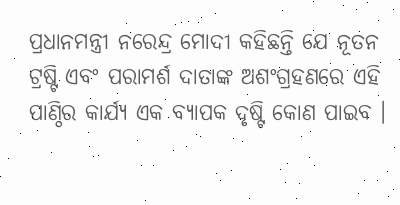ପ୍ରଧାନମନ୍ତ୍ରୀ ନରେନ୍ଦ୍ର ମୋଦୀ କହିଛନ୍ତି ଯେ ନୂତନ ଟ୍ରଷ୍ଟି ଏବଂ ପରାମର୍ଶ ଦାତାଙ୍କ ଅଶଂଗ୍ରହଣରେ ଏହି ପାଣ୍ଠିର କାର୍ଯ୍ୟ ଏକ ବ୍ୟାପକ ଦୃଷ୍ଟି କୋଣ ପାଇବ ।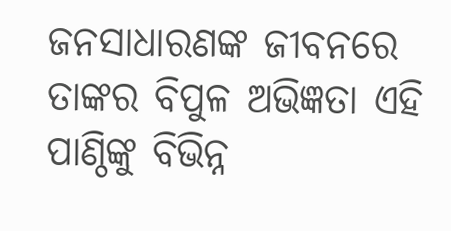ଜନସାଧାରଣଙ୍କ ଜୀବନରେ ତାଙ୍କର ବିପୁଳ ଅଭିଜ୍ଞତା ଏହି ପାଣ୍ଠିଙ୍କୁ ବିଭିନ୍ନ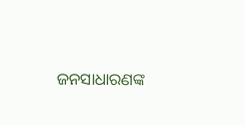ଜନସାଧାରଣଙ୍କ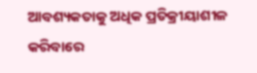ଆବଶ୍ୟକତାକୁ ଅଧିକ ପ୍ରତିକ୍ରୀୟାଶୀଳ କରିବାରେ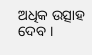ଅଧିକ ଉତ୍ସାହ ଦେବ ।